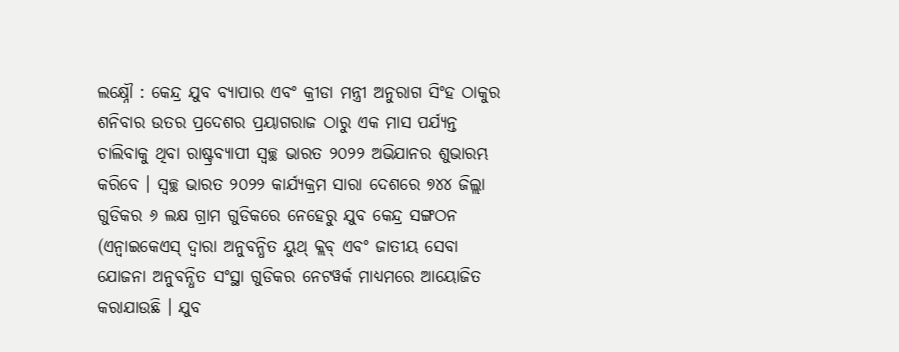ଲକ୍ଷ୍ନୌ : କେନ୍ଦ୍ର ଯୁବ ବ୍ୟାପାର ଏବଂ କ୍ରୀଡା ମନ୍ତ୍ରୀ ଅନୁରାଗ ସିଂହ ଠାକୁର ଶନିବାର ଉତର ପ୍ରଦେଶର ପ୍ରୟାଗରାଜ ଠାରୁ ଏକ ମାସ ପର୍ଯ୍ୟନ୍ତ ଚାଲିବାକୁ ଥିବା ରାଷ୍ଟ୍ରବ୍ୟାପୀ ସ୍ୱଚ୍ଛ ଭାରତ ୨୦୨୨ ଅଭିଯାନର ଶୁଭାରମ୍ଭ କରିବେ । ସ୍ୱଚ୍ଛ ଭାରତ ୨୦୨୨ କାର୍ଯ୍ୟକ୍ରମ ସାରା ଦେଶରେ ୭୪୪ ଜିଲ୍ଲା ଗୁଡିକର ୬ ଲକ୍ଷ ଗ୍ରାମ ଗୁଡିକରେ ନେହେରୁ ଯୁବ କେନ୍ଦ୍ର ସଙ୍ଗଠନ (ଏନ୍ୱାଇକେଏସ୍ ଦ୍ୱାରା ଅନୁବନ୍ଧିତ ୟୁଥ୍ କ୍ଲବ୍ ଏବଂ ଜାତୀୟ ସେବା ଯୋଜନା ଅନୁବନ୍ଧିତ ସଂସ୍ଥା ଗୁଡିକର ନେଟୱର୍କ ମାଧ୍ୟମରେ ଆୟୋଜିତ କରାଯାଉଛି । ଯୁବ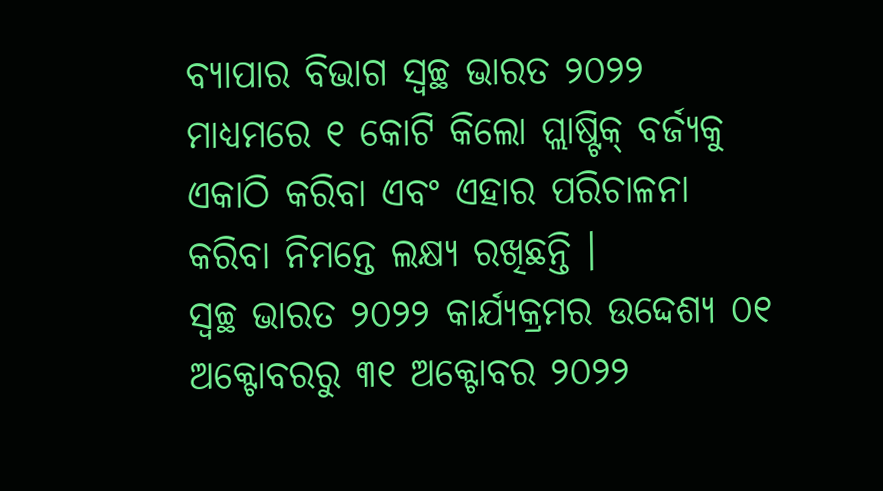ବ୍ୟାପାର ବିଭାଗ ସ୍ୱଚ୍ଛ ଭାରତ ୨୦୨୨ ମାଧ୍ୟମରେ ୧ କୋଟି କିଲୋ ପ୍ଲାଷ୍ଟିକ୍ ବର୍ଜ୍ୟକୁ ଏକାଠି କରିବା ଏବଂ ଏହାର ପରିଚାଳନା କରିବା ନିମନ୍ତେ ଲକ୍ଷ୍ୟ ରଖିଛନ୍ତି ।
ସ୍ୱଚ୍ଛ ଭାରତ ୨୦୨୨ କାର୍ଯ୍ୟକ୍ରମର ଉଦ୍ଦେଶ୍ୟ ୦୧ ଅକ୍ଟୋବରରୁ ୩୧ ଅକ୍ଟୋବର ୨୦୨୨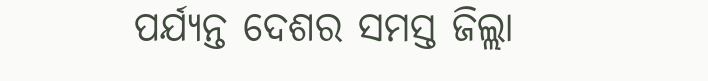ପର୍ଯ୍ୟନ୍ତ ଦେଶର ସମସ୍ତ ଜିଲ୍ଲା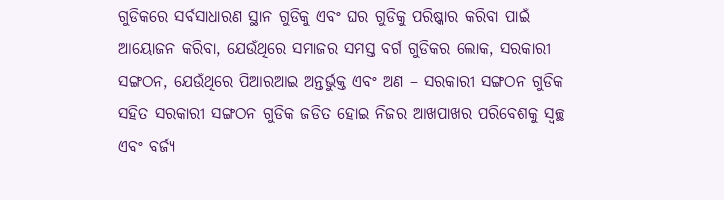ଗୁଡିକରେ ସର୍ବସାଧାରଣ ସ୍ଥାନ ଗୁଡିକୁ ଏବଂ ଘର ଗୁଡିକୁ ପରିଷ୍କାର କରିବା ପାଇଁ ଆୟୋଜନ କରିବା, ଯେଉଁଥିରେ ସମାଜର ସମସ୍ତ ବର୍ଗ ଗୁଡିକର ଲୋକ, ସରକାରୀ ସଙ୍ଗଠନ, ଯେଉଁଥିରେ ପିଆରଆଇ ଅନ୍ତର୍ଭୁକ୍ତ ଏବଂ ଅଣ – ସରକାରୀ ସଙ୍ଗଠନ ଗୁଡିକ ସହିତ ସରକାରୀ ସଙ୍ଗଠନ ଗୁଡିକ ଜଡିତ ହୋଇ ନିଜର ଆଖପାଖର ପରିବେଶକୁ ସ୍ୱଚ୍ଛ ଏବଂ ବର୍ଜ୍ୟ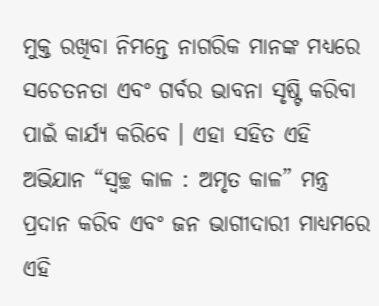ମୁକ୍ତ ରଖିବା ନିମନ୍ତେ ନାଗରିକ ମାନଙ୍କ ମଧ୍ୟରେ ସଚେତନତା ଏବଂ ଗର୍ବର ଭାବନା ସୃଷ୍ଟି କରିବା ପାଇଁ କାର୍ଯ୍ୟ କରିବେ । ଏହା ସହିତ ଏହି ଅଭିଯାନ “ସ୍ୱଚ୍ଛ କାଳ : ଅମୃତ କାଳ” ମନ୍ତ୍ର ପ୍ରଦାନ କରିବ ଏବଂ ଜନ ଭାଗୀଦାରୀ ମାଧ୍ୟମରେ ଏହି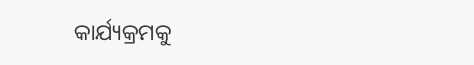କାର୍ଯ୍ୟକ୍ରମକୁ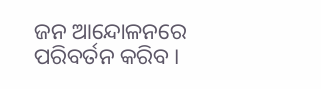ଜନ ଆନ୍ଦୋଳନରେ ପରିବର୍ତନ କରିବ ।